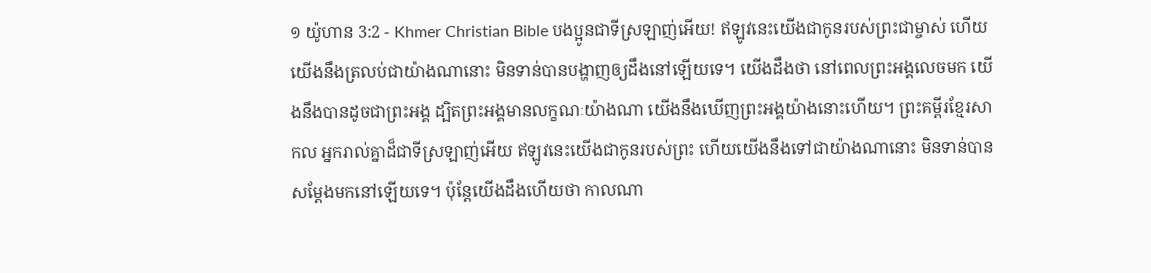១ យ៉ូហាន 3:2 - Khmer Christian Bible បងប្អូនជាទីស្រឡាញ់អើយ! ឥឡូវនេះយើងជាកូនរបស់ព្រះជាម្ចាស់ ហើយយើងនឹងត្រលប់ជាយ៉ាងណានោះ មិនទាន់បានបង្ហាញឲ្យដឹងនៅឡើយទេ។ យើងដឹងថា នៅពេលព្រះអង្គលេចមក យើងនឹងបានដូចជាព្រះអង្គ ដ្បិតព្រះអង្គមានលក្ខណៈយ៉ាងណា យើងនឹងឃើញព្រះអង្គយ៉ាងនោះហើយ។ ព្រះគម្ពីរខ្មែរសាកល អ្នករាល់គ្នាដ៏ជាទីស្រឡាញ់អើយ ឥឡូវនេះយើងជាកូនរបស់ព្រះ ហើយយើងនឹងទៅជាយ៉ាងណានោះ មិនទាន់បានសម្ដែងមកនៅឡើយទេ។ ប៉ុន្តែយើងដឹងហើយថា កាលណា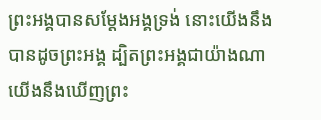ព្រះអង្គបានសម្ដែងអង្គទ្រង់ នោះយើងនឹងបានដូចព្រះអង្គ ដ្បិតព្រះអង្គជាយ៉ាងណា យើងនឹងឃើញព្រះ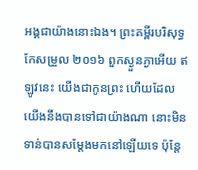អង្គជាយ៉ាងនោះឯង។ ព្រះគម្ពីរបរិសុទ្ធកែសម្រួល ២០១៦ ពួកស្ងួនភ្ងាអើយ ឥឡូវនេះ យើងជាកូនព្រះ ហើយដែលយើងនឹងបានទៅជាយ៉ាងណា នោះមិនទាន់បានសម្តែងមកនៅឡើយទេ ប៉ុន្តែ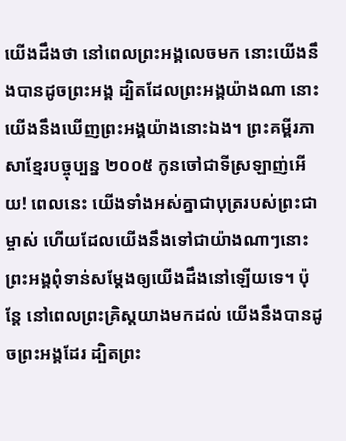យើងដឹងថា នៅពេលព្រះអង្គលេចមក នោះយើងនឹងបានដូចព្រះអង្គ ដ្បិតដែលព្រះអង្គយ៉ាងណា នោះយើងនឹងឃើញព្រះអង្គយ៉ាងនោះឯង។ ព្រះគម្ពីរភាសាខ្មែរបច្ចុប្បន្ន ២០០៥ កូនចៅជាទីស្រឡាញ់អើយ! ពេលនេះ យើងទាំងអស់គ្នាជាបុត្ររបស់ព្រះជាម្ចាស់ ហើយដែលយើងនឹងទៅជាយ៉ាងណាៗនោះ ព្រះអង្គពុំទាន់សម្តែងឲ្យយើងដឹងនៅឡើយទេ។ ប៉ុន្តែ នៅពេលព្រះគ្រិស្តយាងមកដល់ យើងនឹងបានដូចព្រះអង្គដែរ ដ្បិតព្រះ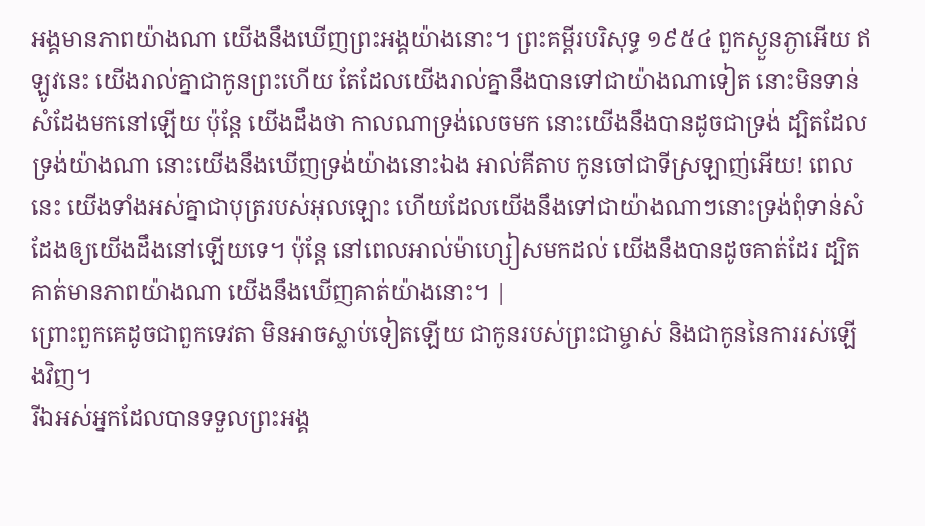អង្គមានភាពយ៉ាងណា យើងនឹងឃើញព្រះអង្គយ៉ាងនោះ។ ព្រះគម្ពីរបរិសុទ្ធ ១៩៥៤ ពួកស្ងួនភ្ងាអើយ ឥឡូវនេះ យើងរាល់គ្នាជាកូនព្រះហើយ តែដែលយើងរាល់គ្នានឹងបានទៅជាយ៉ាងណាទៀត នោះមិនទាន់សំដែងមកនៅឡើយ ប៉ុន្តែ យើងដឹងថា កាលណាទ្រង់លេចមក នោះយើងនឹងបានដូចជាទ្រង់ ដ្បិតដែលទ្រង់យ៉ាងណា នោះយើងនឹងឃើញទ្រង់យ៉ាងនោះឯង អាល់គីតាប កូនចៅជាទីស្រឡាញ់អើយ! ពេលនេះ យើងទាំងអស់គ្នាជាបុត្ររបស់អុលឡោះ ហើយដែលយើងនឹងទៅជាយ៉ាងណាៗនោះទ្រង់ពុំទាន់សំដែងឲ្យយើងដឹងនៅឡើយទេ។ ប៉ុន្ដែ នៅពេលអាល់ម៉ាហ្សៀសមកដល់ យើងនឹងបានដូចគាត់ដែរ ដ្បិតគាត់មានភាពយ៉ាងណា យើងនឹងឃើញគាត់យ៉ាងនោះ។ |
ព្រោះពួកគេដូចជាពួកទេវតា មិនអាចស្លាប់ទៀតឡើយ ជាកូនរបស់ព្រះជាម្ចាស់ និងជាកូននៃការរស់ឡើងវិញ។
រីឯអស់អ្នកដែលបានទទួលព្រះអង្គ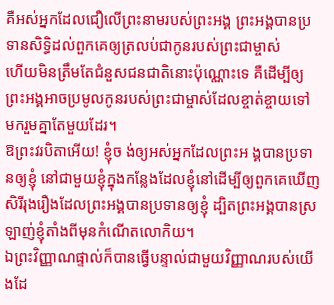គឺអស់អ្នកដែលជឿលើព្រះនាមរបស់ព្រះអង្គ ព្រះអង្គបានប្រទានសិទ្ធិដល់ពួកគេឲ្យត្រលប់ជាកូនរបស់ព្រះជាម្ចាស់
ហើយមិនត្រឹមតែជំនួសជនជាតិនោះប៉ុណ្ណោះទេ គឺដើម្បីឲ្យព្រះអង្គអាចប្រមូលកូនរបស់ព្រះជាម្ចាស់ដែលខ្ចាត់ខ្ចាយទៅ មករួមគ្នាតែមួយដែរ។
ឱព្រះវរបិតាអើយ! ខ្ញុំច ង់ឲ្យអស់អ្នកដែលព្រះអ ង្គបានប្រទានឲ្យខ្ញុំ នៅជាមួយខ្ញុំក្នុងកន្លែងដែលខ្ញុំនៅដើម្បីឲ្យពួកគេឃើញសិរីរុងរឿងដែលព្រះអង្គបានប្រទានឲ្យខ្ញុំ ដ្បិតព្រះអង្គបានស្រឡាញ់ខ្ញុំតាំងពីមុនកំណើតលោកិយ។
ឯព្រះវិញ្ញាណផ្ទាល់ក៏បានធ្វើបន្ទាល់ជាមួយវិញ្ញាណរបស់យើងដែ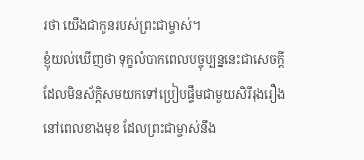រថា យើងជាកូនរបស់ព្រះជាម្ចាស់។
ខ្ញុំយល់ឃើញថា ទុក្ខលំបាកពេលបច្ចុប្បន្ននេះជាសេចក្ដីដែលមិនស័ក្ដិសមយកទៅប្រៀបផ្ទឹមជាមួយសិរីរុងរឿងនៅពេលខាងមុខ ដែលព្រះជាម្ចាស់នឹង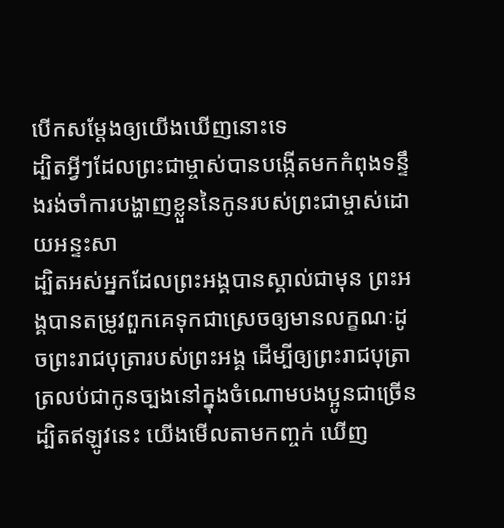បើកសម្ដែងឲ្យយើងឃើញនោះទេ
ដ្បិតអ្វីៗដែលព្រះជាម្ចាស់បានបង្កើតមកកំពុងទន្ទឹងរង់ចាំការបង្ហាញខ្លួននៃកូនរបស់ព្រះជាម្ចាស់ដោយអន្ទះសា
ដ្បិតអស់អ្នកដែលព្រះអង្គបានស្គាល់ជាមុន ព្រះអង្គបានតម្រូវពួកគេទុកជាស្រេចឲ្យមានលក្ខណៈដូចព្រះរាជបុត្រារបស់ព្រះអង្គ ដើម្បីឲ្យព្រះរាជបុត្រាត្រលប់ជាកូនច្បងនៅក្នុងចំណោមបងប្អូនជាច្រើន
ដ្បិតឥឡូវនេះ យើងមើលតាមកញ្ចក់ ឃើញ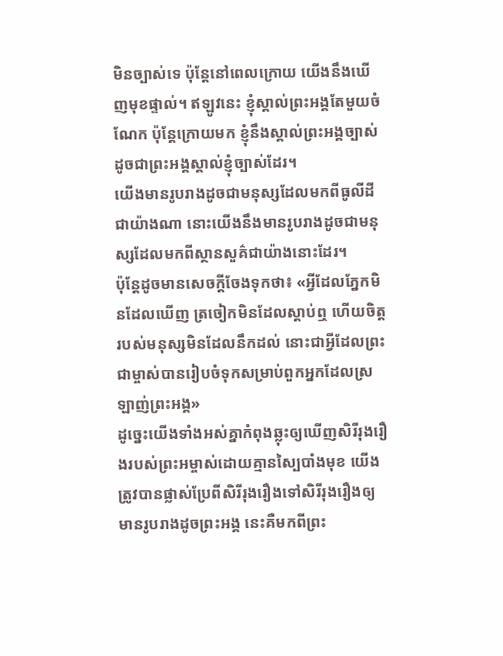មិនច្បាស់ទេ ប៉ុន្ដែនៅពេលក្រោយ យើងនឹងឃើញមុខផ្ទាល់។ ឥឡូវនេះ ខ្ញុំស្គាល់ព្រះអង្គតែមួយចំណែក ប៉ុន្ដែក្រោយមក ខ្ញុំនឹងស្គាល់ព្រះអង្គច្បាស់ ដូចជាព្រះអង្គស្គាល់ខ្ញុំច្បាស់ដែរ។
យើងមានរូបរាងដូចជាមនុស្សដែលមកពីធូលីដីជាយ៉ាងណា នោះយើងនឹងមានរូបរាងដូចជាមនុស្សដែលមកពីស្ថានសួគ៌ជាយ៉ាងនោះដែរ។
ប៉ុន្ដែដូចមានសេចក្ដីចែងទុកថា៖ «អ្វីដែលភ្នែកមិនដែលឃើញ ត្រចៀកមិនដែលស្តាប់ឮ ហើយចិត្តរបស់មនុស្សមិនដែលនឹកដល់ នោះជាអ្វីដែលព្រះជាម្ចាស់បានរៀបចំទុកសម្រាប់ពួកអ្នកដែលស្រឡាញ់ព្រះអង្គ»
ដូច្នេះយើងទាំងអស់គ្នាកំពុងឆ្លុះឲ្យឃើញសិរីរុងរឿងរបស់ព្រះអម្ចាស់ដោយគ្មានស្បៃបាំងមុខ យើងត្រូវបានផ្លាស់ប្រែពីសិរីរុងរឿងទៅសិរីរុងរឿងឲ្យមានរូបរាងដូចព្រះអង្គ នេះគឺមកពីព្រះ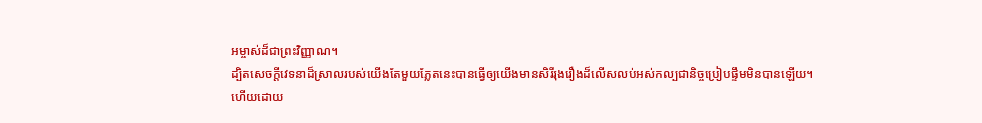អម្ចាស់ដ៏ជាព្រះវិញ្ញាណ។
ដ្បិតសេចក្ដីវេទនាដ៏ស្រាលរបស់យើងតែមួយភ្លែតនេះបានធ្វើឲ្យយើងមានសិរីរុងរឿងដ៏លើសលប់អស់កល្បជានិច្ចប្រៀបផ្ទឹមមិនបានឡើយ។
ហើយដោយ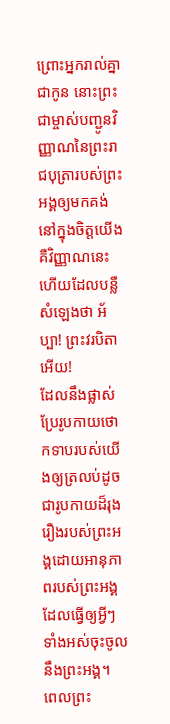ព្រោះអ្នករាល់គ្នាជាកូន នោះព្រះជាម្ចាស់បញ្ជូនវិញ្ញាណនៃព្រះរាជបុត្រារបស់ព្រះអង្គឲ្យមកគង់នៅក្នុងចិត្តយើង គឺវិញ្ញាណនេះហើយដែលបន្លឺសំឡេងថា អ័ប្បា! ព្រះវរបិតាអើយ!
ដែលនឹងផ្លាស់ប្រែរូបកាយថោកទាបរបស់យើងឲ្យត្រលប់ដូចជារូបកាយដ៏រុងរឿងរបស់ព្រះអង្គដោយអានុភាពរបស់ព្រះអង្គ ដែលធ្វើឲ្យអ្វីៗទាំងអស់ចុះចូលនឹងព្រះអង្គ។
ពេលព្រះ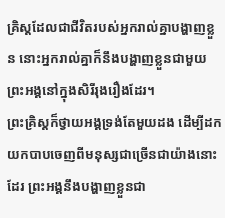គ្រិស្ដដែលជាជីវិតរបស់អ្នករាល់គ្នាបង្ហាញខ្លួន នោះអ្នករាល់គ្នាក៏នឹងបង្ហាញខ្លួនជាមួយព្រះអង្គនៅក្នុងសិរីរុងរឿងដែរ។
ព្រះគ្រិស្ដក៏ថ្វាយអង្គទ្រង់តែមួយដង ដើម្បីដកយកបាបចេញពីមនុស្សជាច្រើនជាយ៉ាងនោះដែរ ព្រះអង្គនឹងបង្ហាញខ្លួនជា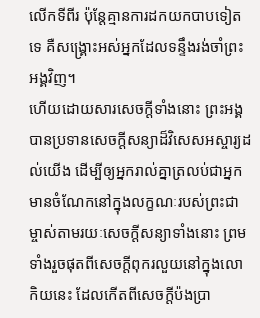លើកទីពីរ ប៉ុន្ដែគ្មានការដកយកបាបទៀតទេ គឺសង្គ្រោះអស់អ្នកដែលទន្ទឹងរង់ចាំព្រះអង្គវិញ។
ហើយដោយសារសេចក្ដីទាំងនោះ ព្រះអង្គបានប្រទានសេចក្ដីសន្យាដ៏វិសេសអស្ចារ្យដល់យើង ដើម្បីឲ្យអ្នករាល់គ្នាត្រលប់ជាអ្នកមានចំណែកនៅក្នុងលក្ខណៈរបស់ព្រះជាម្ចាស់តាមរយៈសេចក្ដីសន្យាទាំងនោះ ព្រមទាំងរួចផុតពីសេចក្ដីពុករលួយនៅក្នុងលោកិយនេះ ដែលកើតពីសេចក្ដីប៉ងប្រា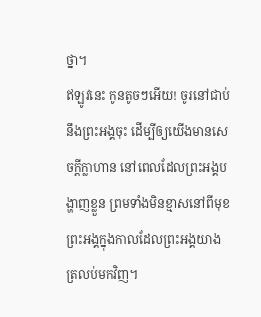ថ្នា។
ឥឡូវនេះ កូនតូចៗអើយ! ចូរនៅជាប់នឹងព្រះអង្គចុះ ដើម្បីឲ្យយើងមានសេចក្ដីក្លាហាន នៅពេលដែលព្រះអង្គបង្ហាញខ្លួន ព្រមទាំងមិនខ្មាសនៅពីមុខព្រះអង្គក្នុងកាលដែលព្រះអង្គយាងត្រលប់មកវិញ។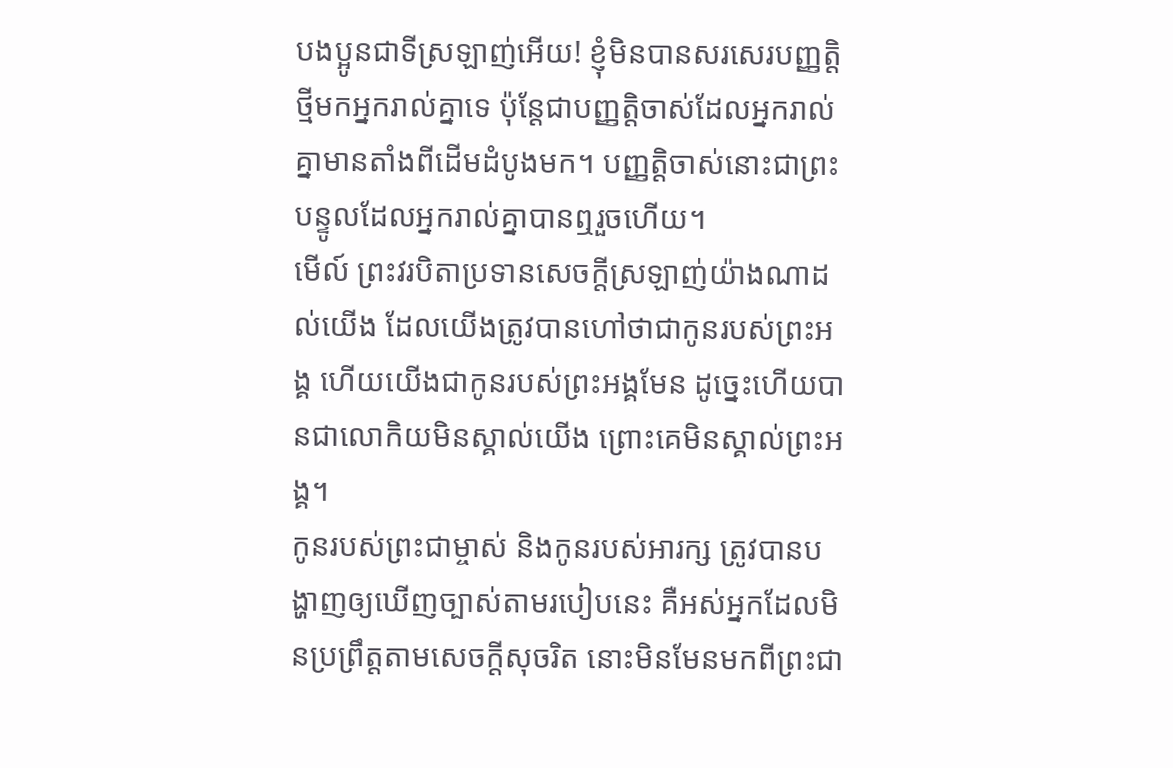បងប្អូនជាទីស្រឡាញ់អើយ! ខ្ញុំមិនបានសរសេរបញ្ញត្ដិថ្មីមកអ្នករាល់គ្នាទេ ប៉ុន្ដែជាបញ្ញត្ដិចាស់ដែលអ្នករាល់គ្នាមានតាំងពីដើមដំបូងមក។ បញ្ញត្ដិចាស់នោះជាព្រះបន្ទូលដែលអ្នករាល់គ្នាបានឮរួចហើយ។
មើល៍ ព្រះវរបិតាប្រទានសេចក្ដីស្រឡាញ់យ៉ាងណាដល់យើង ដែលយើងត្រូវបានហៅថាជាកូនរបស់ព្រះអង្គ ហើយយើងជាកូនរបស់ព្រះអង្គមែន ដូច្នេះហើយបានជាលោកិយមិនស្គាល់យើង ព្រោះគេមិនស្គាល់ព្រះអង្គ។
កូនរបស់ព្រះជាម្ចាស់ និងកូនរបស់អារក្ស ត្រូវបានបង្ហាញឲ្យឃើញច្បាស់តាមរបៀបនេះ គឺអស់អ្នកដែលមិនប្រព្រឹត្ដតាមសេចក្ដីសុចរិត នោះមិនមែនមកពីព្រះជា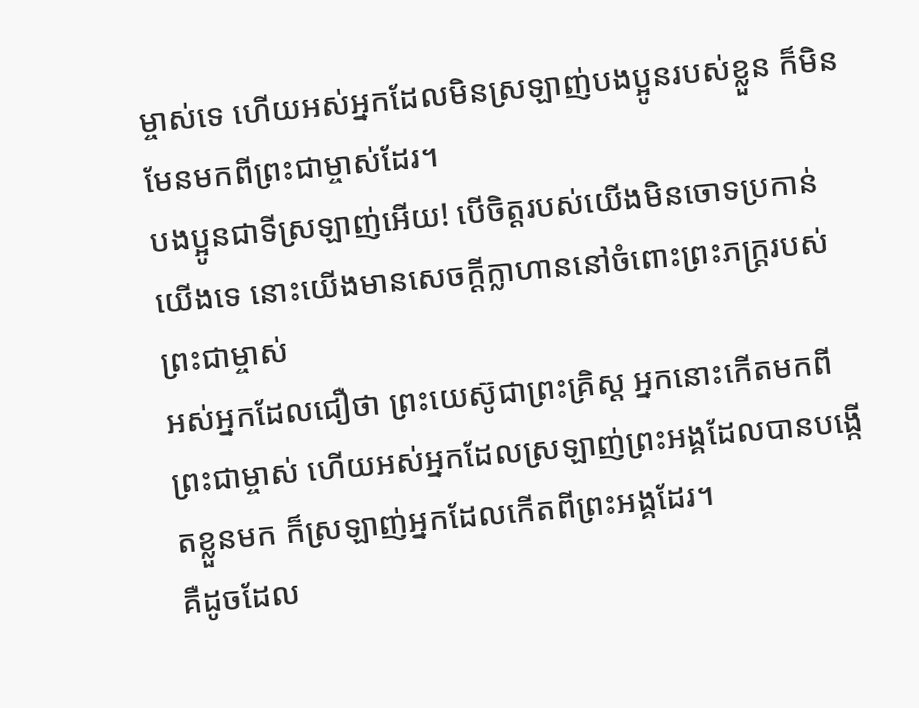ម្ចាស់ទេ ហើយអស់អ្នកដែលមិនស្រឡាញ់បងប្អូនរបស់ខ្លួន ក៏មិនមែនមកពីព្រះជាម្ចាស់ដែរ។
បងប្អូនជាទីស្រឡាញ់អើយ! បើចិត្ដរបស់យើងមិនចោទប្រកាន់យើងទេ នោះយើងមានសេចក្ដីក្លាហាននៅចំពោះព្រះភក្ដ្ររបស់ព្រះជាម្ចាស់
អស់អ្នកដែលជឿថា ព្រះយេស៊ូជាព្រះគ្រិស្ដ អ្នកនោះកើតមកពីព្រះជាម្ចាស់ ហើយអស់អ្នកដែលស្រឡាញ់ព្រះអង្គដែលបានបង្កើតខ្លួនមក ក៏ស្រឡាញ់អ្នកដែលកើតពីព្រះអង្គដែរ។
គឺដូចដែល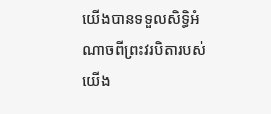យើងបានទទួលសិទ្ធិអំណាចពីព្រះវរបិតារបស់យើង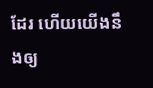ដែរ ហើយយើងនឹងឲ្យ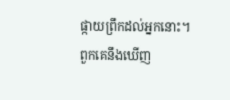ផ្កាយព្រឹកដល់អ្នកនោះ។
ពួកគេនឹងឃើញ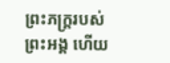ព្រះភក្រ្ដរបស់ព្រះអង្គ ហើយ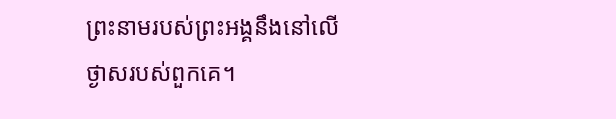ព្រះនាមរបស់ព្រះអង្គនឹងនៅលើថ្ងាសរបស់ពួកគេ។